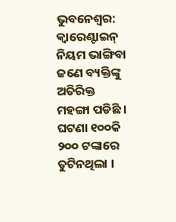ଭୁବନେଶ୍ୱର: କ୍ୱାରେଣ୍ଟାଇନ୍ ନିୟମ ଭାଙ୍ଗିବା ଜଣେ ବ୍ୟକ୍ତିଙ୍କୁ ଅତିରିକ୍ତ ମହଙ୍ଗା ପଡିଛି । ଘଟଣା ୧୦୦କି ୨୦୦ ଟଙ୍କାରେ ତୁଟିନଥିଲା ।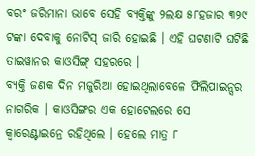ବରଂ ଜରିମାନା ଭାବେ ସେହି ବ୍ୟକ୍ତିଙ୍କୁ ୨ଲକ୍ଷ ୫୮ହଜାର ୩୨୯ ଟଙ୍କା ଦେବାକୁ ନୋଟିସ୍ ଜାରି ହୋଇଛି । ଏହି ଘଟଣାଟି ଘଟିଛି ତାଇୱାନର କାଓସିଙ୍ଗ୍ ସହରରେ ।
ବ୍ୟକ୍ତି ଜଣକ ଦିନ ମଜୁରିଆ ହୋଇଥିଲାବେଳେ ଫିଲିପାଇନ୍ସର ନାଗରିକ । କାଓସିଙ୍ଗର ଏକ ହୋଟେଲରେ ସେ କ୍ୱାରେଣ୍ଟାଇନ୍ରେ ରହିଥିଲେ । ହେଲେ ମାତ୍ର ୮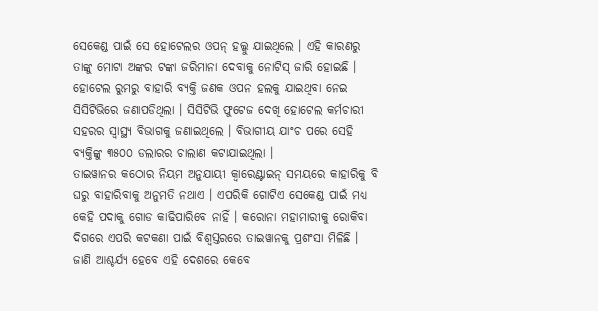ସେକେଣ୍ଡ ପାଇଁ ସେ ହୋଟେଲର ଓପନ୍ ହଲ୍କୁ ଯାଇଥିଲେ । ଏହି କାରଣରୁ ତାଙ୍କୁ ମୋଟା ଅଙ୍କର ଟଙ୍କା ଜରିମାନା ଦେବାକୁ ନୋଟିସ୍ ଜାରି ହୋଇଛି ।
ହୋଟେଲ ରୁମରୁ ବାହାରି ବ୍ୟକ୍ତି ଜଣକ ଓପନ ହଲକୁ ଯାଇଥିବା ନେଇ ସିସିଟିଭିରେ ଜଣାପଡିଥିଲା । ସିସିଟିଭି ଫୁଟେଜ ଦେଖି ହୋଟେଲ କର୍ମଚାରୀ ସହରର ସ୍ୱାସ୍ଥ୍ୟ ବିଭାଗକୁ ଜଣାଇଥିଲେ । ବିଭାଗୀୟ ଯାଂଚ ପରେ ସେହି ବ୍ୟକ୍ତିଙ୍କୁ ୩୫୦୦ ଡଲାରର ଚାଲାଣ କଟାଯାଇଥିଲା ।
ତାଇୱାନର କଠୋର ନିୟମ ଅନୁଯାୟୀ କ୍ୱାରେଣ୍ଟାଇନ୍ ସମୟରେ କାହାରିକୁ ବି ଘରୁ ବାହାରିବାକୁ ଅନୁମତି ନଥାଏ । ଏପରିକି ଗୋଟିଏ ସେକେଣ୍ଡ ପାଇଁ ମଧ୍ୟ କେହି ପଦାକୁ ଗୋଡ କାଢିପାରିବେ ନାହିଁ । କରୋନା ମହାମାରୀକୁ ରୋକିବା ଦିଗରେ ଏପରି କଟକଣା ପାଇଁ ବିଶ୍ୱସ୍ତରରେ ତାଇୱାନକୁ ପ୍ରଶଂସା ମିଳିଛି । ଜାଣି ଆଶ୍ଚର୍ଯ୍ୟ ହେବେ ଏହି ଦେଶରେ କେବେ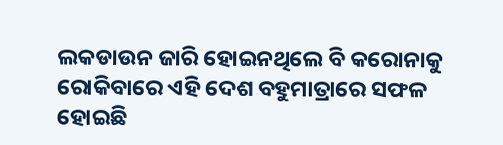ଲକଡାଉନ ଜାରି ହୋଇନଥିଲେ ବି କରୋନାକୁ ରୋକିବାରେ ଏହି ଦେଶ ବହୁମାତ୍ରାରେ ସଫଳ ହୋଇଛି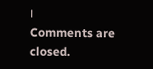।
Comments are closed.